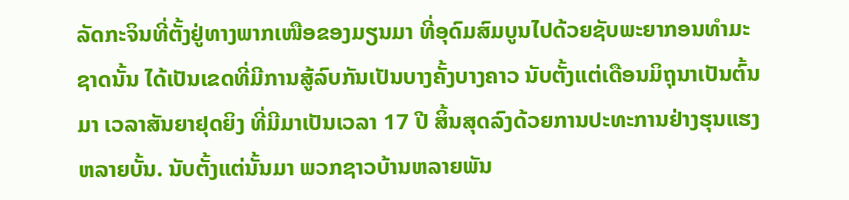ລັດກະຈິນທີ່ຕັ້ງຢູ່ທາງພາກເໜືອຂອງມຽນມາ ທີ່ອຸດົມສົມບູນໄປດ້ວຍຊັບພະຍາກອນທໍາມະຊາດນັ້ນ ໄດ້ເປັນເຂດທີ່ມີການສູ້ລົບກັນເປັນບາງຄັ້ງບາງຄາວ ນັບຕັ້ງແຕ່ເດືອນມິຖຸນາເປັນຕົ້ນມາ ເວລາສັນຍາຢຸດຍິງ ທີ່ມີມາເປັນເວລາ 17 ປີ ສິ້ນສຸດລົງດ້ວຍການປະທະການຢ່າງຮຸນແຮງຫລາຍບັ້ນ. ນັບຕັ້ງແຕ່ນັ້ນມາ ພວກຊາວບ້ານຫລາຍພັນ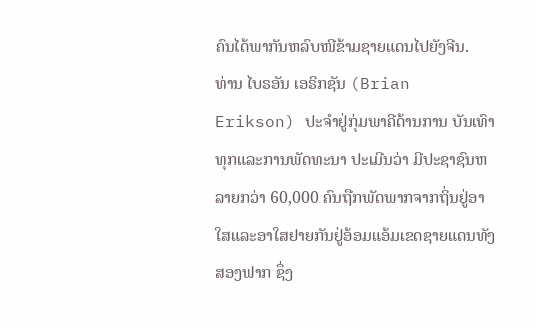ຄົນໄດ້ພາກັນຫລົບໜີຂ້າມຊາຍແດນໄປຍັງຈີນ.
ທ່ານ ໄບຣອັນ ເອຣິກຊັນ (Brian Erikson) ປະຈໍາຢູ່ກຸ່ມພາຄີດ້ານການ ບັນເທົາທຸກແລະການພັດທະນາ ປະເມີນວ່າ ມີປະຊາຊົນຫລາຍກວ່າ 60,000 ຄົນຖືກພັດພາກຈາກຖິ່ນຢູ່ອາໃສແລະອາໃສຢາຍກັນຢູ່ອ້ອມແອ້ມເຂດຊາຍແດນທັງສອງຟາກ ຊຶ່ງ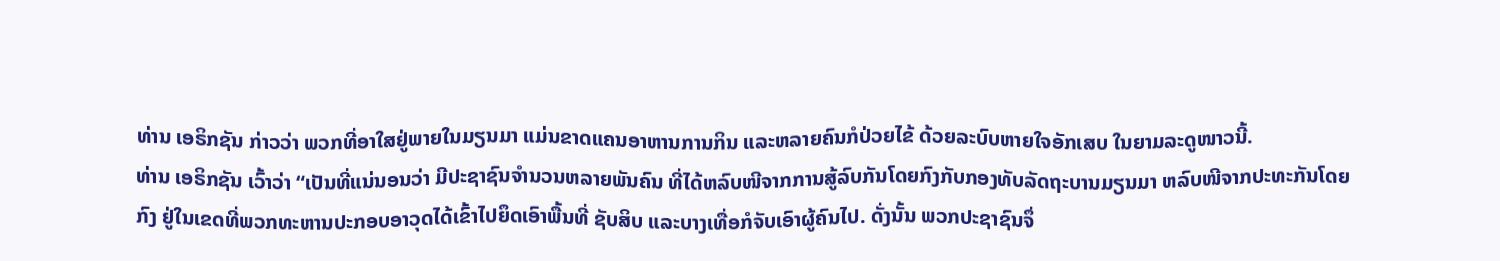ທ່ານ ເອຣິກຊັນ ກ່າວວ່າ ພວກທີ່ອາໃສຢູ່ພາຍໃນມຽນມາ ແມ່ນຂາດແຄນອາຫານການກິນ ແລະຫລາຍຄົນກໍປ່ວຍໄຂ້ ດ້ວຍລະບົບຫາຍໃຈອັກເສບ ໃນຍາມລະດູໜາວນີ້.
ທ່ານ ເອຣິກຊັນ ເວົ້າວ່າ “ເປັນທີ່ແນ່ນອນວ່າ ມີປະຊາຊົນຈໍານວນຫລາຍພັນຄົນ ທີ່ໄດ້ຫລົບໜີຈາກການສູ້ລົບກັນໂດຍກົງກັບກອງທັບລັດຖະບານມຽນມາ ຫລົບໜີຈາກປະທະກັນໂດຍກົງ ຢູ່ໃນເຂດທີ່ພວກທະຫານປະກອບອາວຸດໄດ້ເຂົ້າໄປຍຶດເອົາພື້ນທີ່ ຊັບສິບ ແລະບາງເທື່ອກໍຈັບເອົາຜູ້ຄົນໄປ. ດັ່ງນັ້ນ ພວກປະຊາຊົນຈຶ່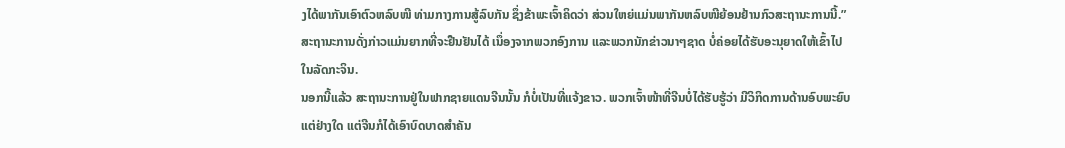ງໄດ້ພາກັນເອົາຕົວຫລົບໜີ ທ່າມກາງການສູ້ລົບກັນ ຊຶ່ງຂ້າພະເຈົ້າຄິດວ່າ ສ່ວນໃຫຍ່ແມ່ນພາກັນຫລົບໜີຍ້ອນຢ້ານກົວສະຖານະການນີ້.”
ສະຖານະການດັ່ງກ່າວແມ່ນຍາກທີ່ຈະຢືນຢັນໄດ້ ເນຶ່ອງຈາກພວກອົງການ ແລະພວກນັກຂ່າວນາໆຊາດ ບໍ່ຄ່ອຍໄດ້ຮັບອະນຸຍາດໃຫ້ເຂົ້າໄປໃນລັດກະຈິນ.
ນອກນີ້ແລ້ວ ສະຖານະການຢູ່ໃນຟາກຊາຍແດນຈີນນັ້ນ ກໍບໍ່ເປັນທີ່ແຈ້ງຂາວ. ພວກເຈົ້າໜ້າທີ່ຈີນບໍ່ໄດ້ຮັບຮູ້ວ່າ ມີວິກິດການດ້ານອົບພະຍົບແຕ່ຢ່າງໃດ ແຕ່ຈີນກໍໄດ້ເອົາບົດບາດສໍາຄັນ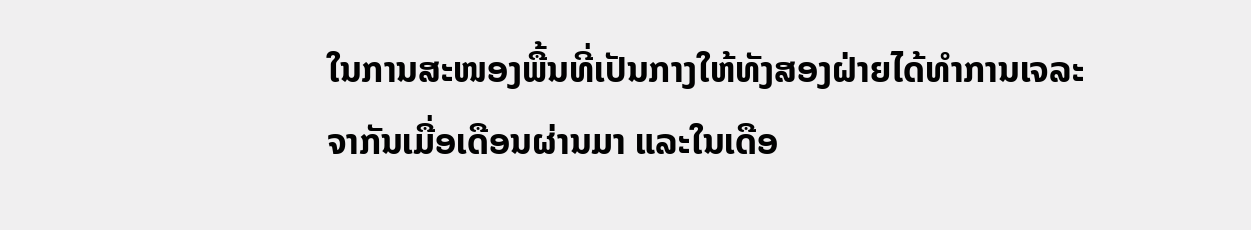ໃນການສະໜອງພື້ນທີ່ເປັນກາງໃຫ້ທັງສອງຝ່າຍໄດ້ທໍາການເຈລະຈາກັນເມື່ອເດືອນຜ່ານມາ ແລະໃນເດືອ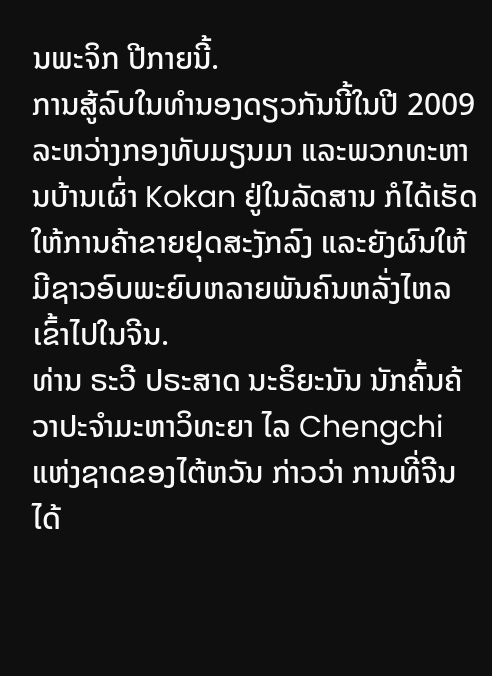ນພະຈິກ ປີກາຍນີ້.
ການສູ້ລົບໃນທໍານອງດຽວກັນນີ້ໃນປີ 2009 ລະຫວ່າງກອງທັບມຽນມາ ແລະພວກທະຫານບ້ານເຜົ່າ Kokan ຢູ່ໃນລັດສານ ກໍໄດ້ເຮັດໃຫ້ການຄ້າຂາຍຢຸດສະງັກລົງ ແລະຍັງຜົນໃຫ້ມີຊາວອົບພະຍົບຫລາຍພັນຄົນຫລັ່ງໄຫລເຂົ້າໄປໃນຈີນ.
ທ່ານ ຣະວີ ປຣະສາດ ນະຣິຍະນັນ ນັກຄົ້ນຄ້ວາປະຈໍາມະຫາວິທະຍາ ໄລ Chengchi ແຫ່ງຊາດຂອງໄຕ້ຫວັນ ກ່າວວ່າ ການທີ່ຈີນໄດ້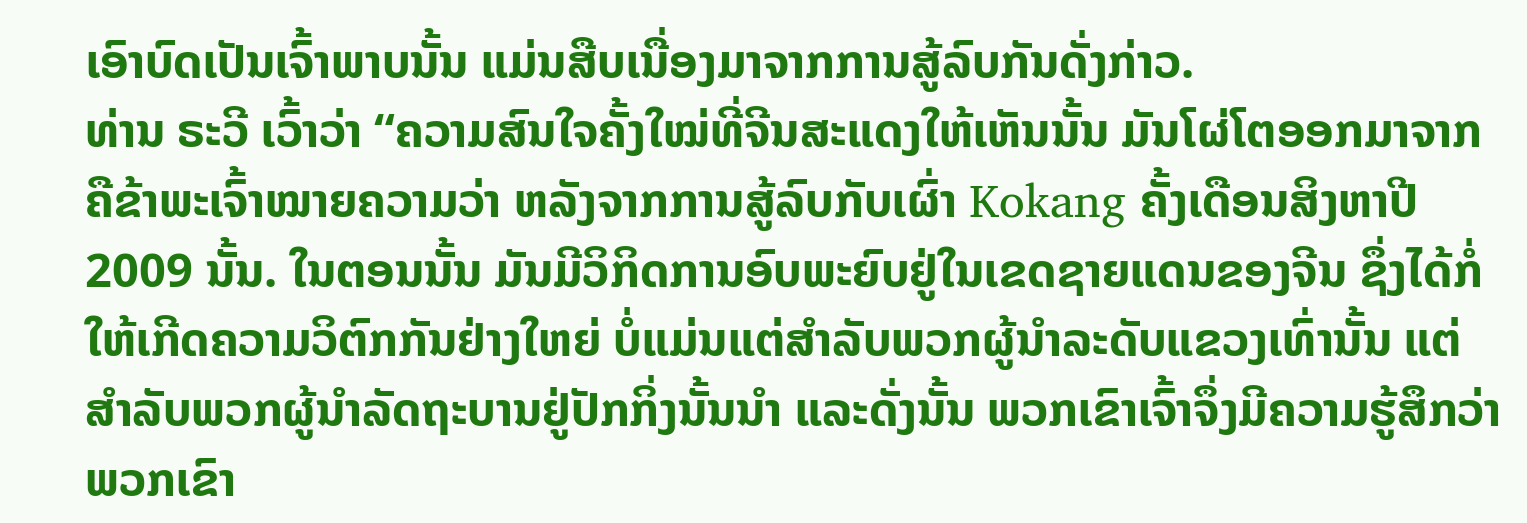ເອົາບົດເປັນເຈົ້າພາບນັ້ນ ແມ່ນສືບເນື່ອງມາຈາກການສູ້ລົບກັນດັ່ງກ່າວ.
ທ່ານ ຣະວີ ເວົ້າວ່າ “ຄວາມສົນໃຈຄັ້ງໃໝ່ທີ່ຈີນສະແດງໃຫ້ເຫັນນັ້ນ ມັນໂຜ່ໂຕອອກມາຈາກ ຄືຂ້າພະເຈົ້າໝາຍຄວາມວ່າ ຫລັງຈາກການສູ້ລົບກັບເຜົ່າ Kokang ຄັ້ງເດືອນສິງຫາປີ 2009 ນັ້ນ. ໃນຕອນນັ້ນ ມັນມີວິກິດການອົບພະຍົບຢູ່ໃນເຂດຊາຍແດນຂອງຈີນ ຊຶ່ງໄດ້ກໍ່ໃຫ້ເກີດຄວາມວິຕົກກັນຢ່າງໃຫຍ່ ບໍ່ແມ່ນແຕ່ສໍາລັບພວກຜູ້ນໍາລະດັບແຂວງເທົ່ານັ້ນ ແຕ່ສໍາລັບພວກຜູ້ນໍາລັດຖະບານຢູ່ປັກກິ່ງນັ້ນນໍາ ແລະດັ່ງນັ້ນ ພວກເຂົາເຈົ້າຈຶ່ງມີຄວາມຮູ້ສຶກວ່າ ພວກເຂົາ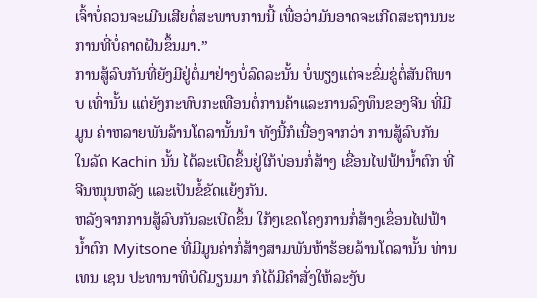ເຈົ້າບໍ່ຄວນຈະເມີນເສີຍຕໍ່ສະພາບການນີ້ ເພື່ອວ່າມັນອາດຈະເກີດສະຖານນະການທີ່ບໍ່ຄາດຝັນຂຶ້ນມາ.”
ການສູ້ລົບກັນທີ່ຍັງມີຢູ່ຕໍ່ມາຢ່າງບໍ່ລົດລະນັ້ນ ບໍ່ພຽງແຕ່ຈະຂົ່ມຂູ່ຕໍ່ສັນຕິພາບ ເທົ່ານັ້ນ ແຕ່ຍັງກະທົບກະເທືອນຕໍ່ການຄ້າແລະການລົງທຶນຂອງຈີນ ທີ່ມີມູນ ຄ່າຫລາຍພັນລ້ານໂດລານັ້ນນໍາ ທັງນີ້ກໍເນື່ອງຈາກວ່າ ການສູ້ລົບກັນ ໃນລັດ Kachin ນັ້ນ ໄດ້ລະເບີດຂຶ້ນຢູ່ໃກ້ບ່ອນກໍ່ສ້າງ ເຂື່ອນໄຟຟ້ານໍ້າຕົກ ທີ່ຈີນໜຸນຫລັງ ແລະເປັນຂໍ້ຂັດແຍ້ງກັນ.
ຫລັງຈາກການສູ້ລົບກັນລະເບີດຂຶ້ນ ໃກ້ໆເຂດໂຄງການກໍ່ສ້າງເຂຶ່ອນໄຟຟ້ານໍ້າຕົກ Myitsone ທີ່ມີມູນຄ່າກໍ່ສ້າງສາມພັນຫ້າຮ້ອຍລ້ານໂດລານັ້ນ ທ່ານ ເທນ ເຊນ ປະທານາທິບໍດີມຽນມາ ກໍໄດ້ມີຄໍາສັ່ງໃຫ້ລະງັບ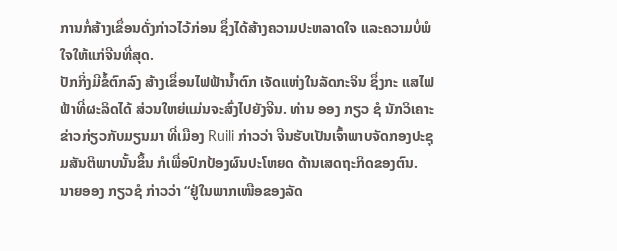ການກໍ່ສ້າງເຂຶ່ອນດັ່ງກ່າວໄວ້ກ່ອນ ຊຶ່ງໄດ້ສ້າງຄວາມປະຫລາດໃຈ ແລະຄວາມບໍ່ພໍໃຈໃຫ້ແກ່ຈີນທີ່ສຸດ.
ປັກກິ່ງມີຂໍ້ຕົກລົງ ສ້າງເຂຶ່ອນໄຟຟ້ານໍ້າຕົກ ເຈັດແຫ່ງໃນລັດກະຈິນ ຊຶ່ງກະ ແສໄຟຟ້າທີ່ຜະລິດໄດ້ ສ່ວນໃຫຍ່ແມ່ນຈະສົ່ງໄປຍັງຈີນ. ທ່ານ ອອງ ກຽວ ຊໍ ນັກວິເຄາະຂ່າວກ່ຽວກັບມຽນມາ ທີ່ເມືອງ Ruili ກ່າວວ່າ ຈີນຮັບເປັນເຈົ້າພາບຈັດກອງປະຊຸມສັນຕິພາບນັ້ນຂຶ້ນ ກໍເພື່ອປົກປ້ອງຜົນປະໂຫຍດ ດ້ານເສດຖະກິດຂອງຕົນ.
ນາຍອອງ ກຽວຊໍ ກ່າວວ່າ “ຢູ່ໃນພາກເໜືອຂອງລັດ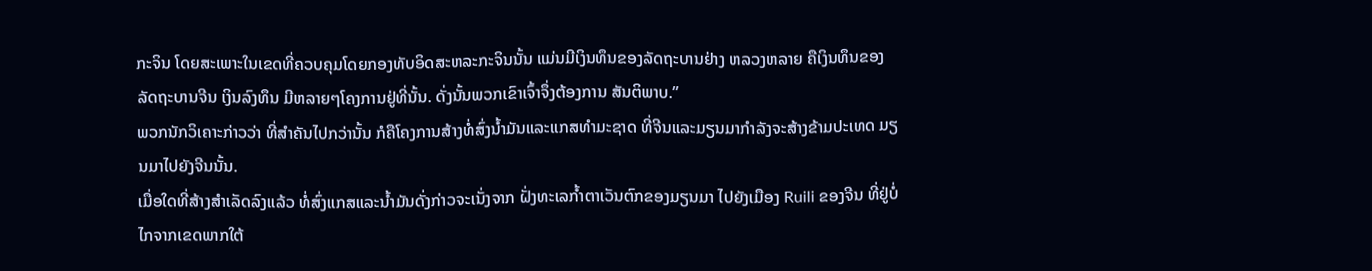ກະຈິນ ໂດຍສະເພາະໃນເຂດທີ່ຄວບຄຸມໂດຍກອງທັບອິດສະຫລະກະຈິນນັ້ນ ແມ່ນມີເງິນທຶນຂອງລັດຖະບານຢ່າງ ຫລວງຫລາຍ ຄືເງິນທຶນຂອງລັດຖະບານຈີນ ເງິນລົງທຶນ ມີຫລາຍໆໂຄງການຢູ່ທີ່ນັ້ນ. ດັ່ງນັ້ນພວກເຂົາເຈົ້າຈຶ່ງຕ້ອງການ ສັນຕິພາບ.”
ພວກນັກວິເຄາະກ່າວວ່າ ທີ່ສໍາຄັນໄປກວ່ານັ້ນ ກໍຄືໂຄງການສ້າງທໍ່ສົ່ງນໍ້າມັນແລະແກສທໍາມະຊາດ ທີ່ຈີນແລະມຽນມາກໍາລັງຈະສ້າງຂ້າມປະເທດ ມຽນມາໄປຍັງຈີນນັ້ນ.
ເມື່ອໃດທີ່ສ້າງສໍາເລັດລົງແລ້ວ ທໍ່ສົ່ງແກສແລະນໍ້າມັນດັ່ງກ່າວຈະເນັ່ງຈາກ ຝັ່ງທະເລກໍ້າຕາເວັນຕົກຂອງມຽນມາ ໄປຍັງເມືອງ Ruili ຂອງຈີນ ທີ່ຢູ່ບໍ່ໄກຈາກເຂດພາກໃຕ້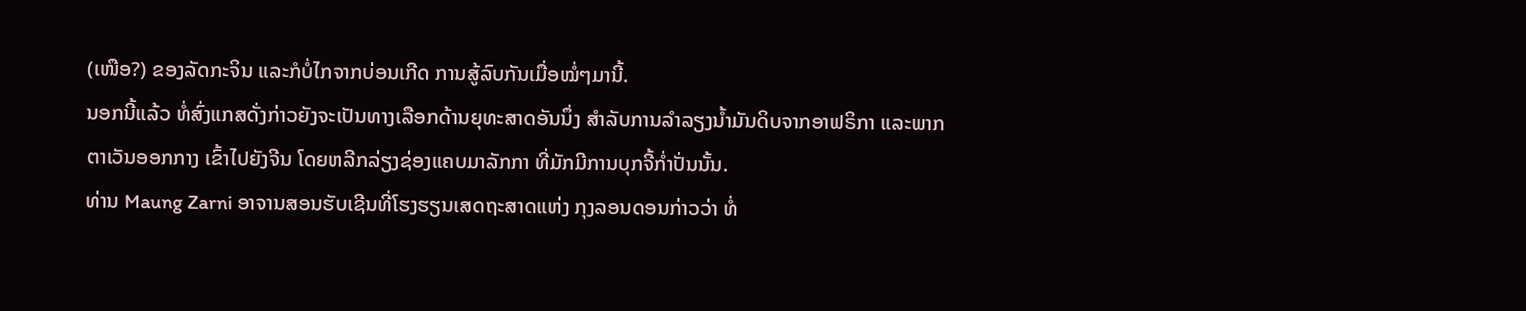(ເໜືອ?) ຂອງລັດກະຈິນ ແລະກໍບໍ່ໄກຈາກບ່ອນເກີດ ການສູ້ລົບກັນເມື່ອໝໍ່ໆມານີ້.
ນອກນີ້ແລ້ວ ທໍ່ສົ່ງແກສດັ່ງກ່າວຍັງຈະເປັນທາງເລືອກດ້ານຍຸທະສາດອັນນຶ່ງ ສໍາລັບການລໍາລຽງນໍ້າມັນດິບຈາກອາຟຣິກາ ແລະພາກຕາເວັນອອກກາງ ເຂົ້າໄປຍັງຈີນ ໂດຍຫລີກລ່ຽງຊ່ອງແຄບມາລັກກາ ທີ່ມັກມີການບຸກຈີ້ກໍ່າປັ່ນນັ້ນ.
ທ່ານ Maung Zarni ອາຈານສອນຮັບເຊີນທີ່ໂຮງຮຽນເສດຖະສາດແຫ່ງ ກຸງລອນດອນກ່າວວ່າ ທໍ່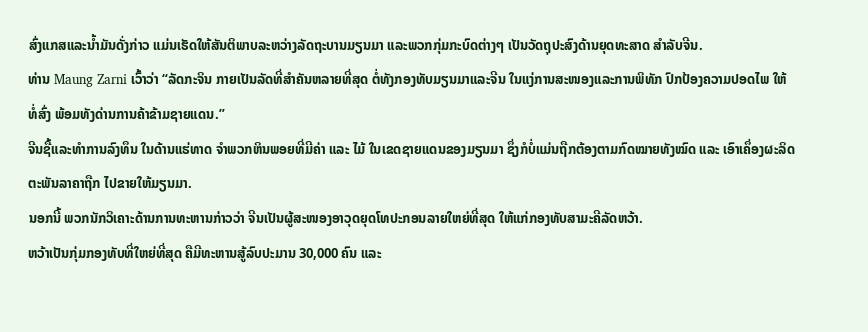ສົ່ງແກສແລະນໍ້າມັນດັ່ງກ່າວ ແມ່ນເຮັດໃຫ້ສັນຕິພາບລະຫວ່າງລັດຖະບານມຽນມາ ແລະພວກກຸ່ມກະບົດຕ່າງໆ ເປັນວັດຖຸປະສົງດ້ານຍຸດທະສາດ ສໍາລັບຈີນ.
ທ່ານ Maung Zarni ເວົ້າວ່າ “ລັດກະຈິນ ກາຍເປັນລັດທີ່ສໍາຄັນຫລາຍທີ່ສຸດ ຕໍ່ທັງກອງທັບມຽນມາແລະຈີນ ໃນແງ່ການສະໜອງແລະການພິທັກ ປົກປ້ອງຄວາມປອດໄພ ໃຫ້ທໍ່ສົ່ງ ພ້ອມທັງດ່ານການຄ້າຂ້າມຊາຍແດນ.”
ຈີນຊື້ແລະທໍາການລົງທຶນ ໃນດ້ານແຮ່ທາດ ຈໍາພວກຫິນພອຍທີ່ມີຄ່າ ແລະ ໄມ້ ໃນເຂດຊາຍແດນຂອງມຽນມາ ຊຶ່ງກໍບໍ່ແມ່ນຖືກຕ້ອງຕາມກົດໝາຍທັງໝົດ ແລະ ເອົາເຄຶ່ອງຜະລິດຕະພັນລາຄາຖືກ ໄປຂາຍໃຫ້ມຽນມາ.
ນອກນີ້ ພວກນັກວິເຄາະດ້ານການທະຫານກ່າວວ່າ ຈີນເປັນຜູ້ສະໜອງອາວຸດຍຸດໂທປະກອນລາຍໃຫຍ່ທີ່ສຸດ ໃຫ້ແກ່ກອງທັບສາມະຄີລັດຫວ້າ.
ຫວ້າເປັນກຸ່ມກອງທັບທີ່ໃຫຍ່ທີ່ສຸດ ຄືມີທະຫານສູ້ລົບປະມານ 30,000 ຄົນ ແລະ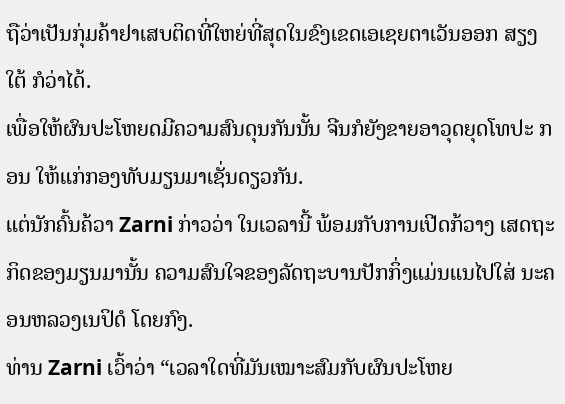ຖືວ່າເປັນກຸ່ມຄ້າຢາເສບຕິດທີ່ໃຫຍ່ທີ່ສຸດໃນຂົງເຂດເອເຊຍຕາເວັນອອກ ສຽງໃຕ້ ກໍວ່າໄດ້.
ເພື່ອໃຫ້ຜົນປະໂຫຍດມີຄວາມສົນດຸນກັນນັ້ນ ຈີນກໍຍັງຂາຍອາວຸດຍຸດໂທປະ ກອນ ໃຫ້ແກ່ກອງທັບມຽນມາເຊັ່ນດຽວກັນ.
ແຕ່ນັກຄົ້ນຄ້ວາ Zarni ກ່າວວ່າ ໃນເວລານີ້ ພ້ອມກັບການເປີດກ້ວາງ ເສດຖະກິດຂອງມຽນມານັ້ນ ຄວາມສົນໃຈຂອງລັດຖະບານປັກກິ່ງແມ່ນແນໄປໃສ່ ນະຄອນຫລວງເນປິດໍ ໂດຍກົງ.
ທ່ານ Zarni ເວົ້າວ່າ “ເວລາໃດທີ່ມັນເໝາະສົມກັບຜົນປະໂຫຍ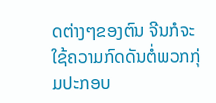ດຕ່າງໆຂອງຕົນ ຈີນກໍຈະໃຊ້ຄວາມກົດດັນຕໍ່ພວກກຸ່ມປະກອບ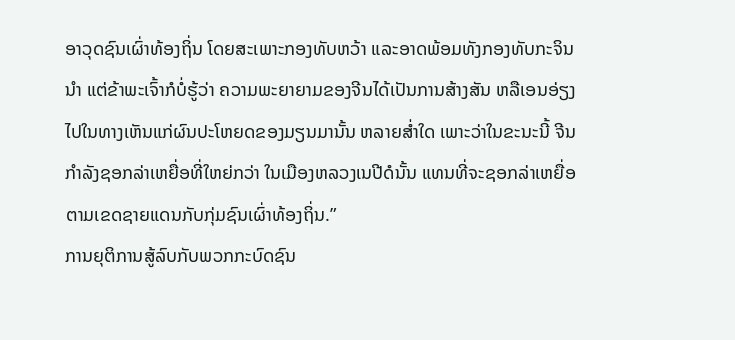ອາວຸດຊົນເຜົ່າທ້ອງຖິ່ນ ໂດຍສະເພາະກອງທັບຫວ້າ ແລະອາດພ້ອມທັງກອງທັບກະຈິນນໍາ ແຕ່ຂ້າພະເຈົ້າກໍບໍ່ຮູ້ວ່າ ຄວາມພະຍາຍາມຂອງຈີນໄດ້ເປັນການສ້າງສັນ ຫລືເອນອ່ຽງໄປໃນທາງເຫັນແກ່ຜົນປະໂຫຍດຂອງມຽນມານັ້ນ ຫລາຍສໍ່າໃດ ເພາະວ່າໃນຂະນະນີ້ ຈີນກໍາລັງຊອກລ່າເຫຍື່ອທີ່ໃຫຍ່ກວ່າ ໃນເມືອງຫລວງເນປີດໍນັ້ນ ແທນທີ່ຈະຊອກລ່າເຫຍື່ອຕາມເຂດຊາຍແດນກັບກຸ່ມຊົນເຜົ່າທ້ອງຖິ່ນ.”
ການຍຸຕິການສູ້ລົບກັບພວກກະບົດຊົນ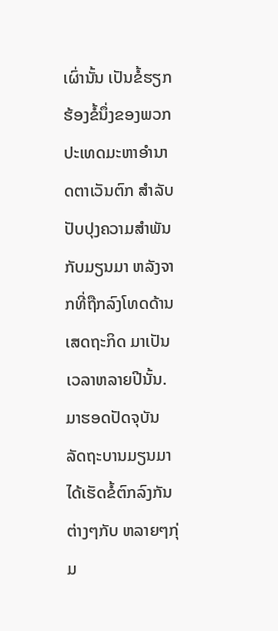ເຜົ່ານັ້ນ ເປັນຂໍ້ຮຽກຮ້ອງຂໍ້ນຶ່ງຂອງພວກປະເທດມະຫາອໍານາດຕາເວັນຕົກ ສໍາລັບປັບປຸງຄວາມສໍາພັນກັບມຽນມາ ຫລັງຈາກທີ່ຖືກລົງໂທດດ້ານເສດຖະກິດ ມາເປັນເວລາຫລາຍປີນັ້ນ.
ມາຮອດປັດຈຸບັນ ລັດຖະບານມຽນມາໄດ້ເຮັດຂໍ້ຕົກລົງກັນຕ່າງໆກັບ ຫລາຍໆກຸ່ມ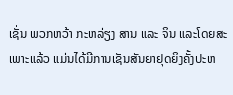ເຊັ່ນ ພວກຫວ້າ ກະຫລ່ຽງ ສານ ແລະ ຈິນ ແລະໂດຍສະເພາະແລ້ວ ແມ່ນໄດ້ມີການເຊັນສັນຍາຢຸດຍິງຄັ້ງປະຫ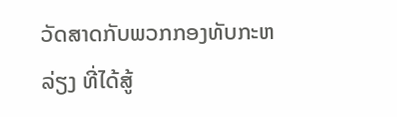ວັດສາດກັບພວກກອງທັບກະຫລ່ຽງ ທີ່ໄດ້ສູ້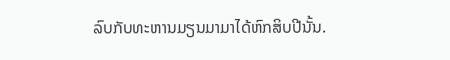ລົບກັບທະຫານມຽນມາມາໄດ້ຫົກສິບປີນັ້ນ.